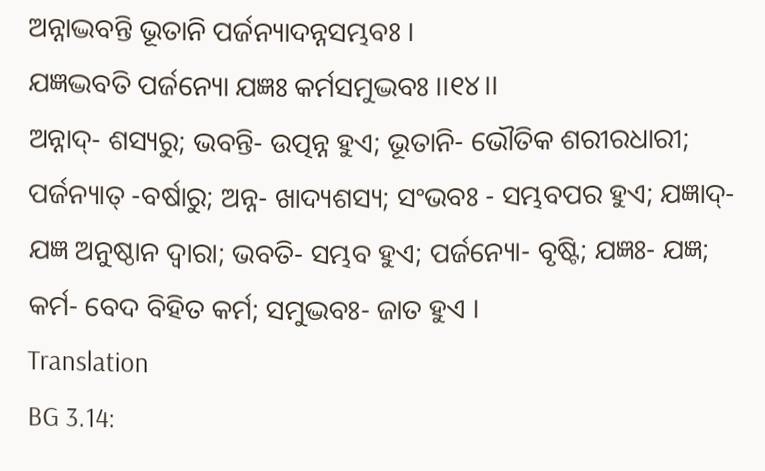ଅନ୍ନାଦ୍ଭବନ୍ତି ଭୂତାନି ପର୍ଜନ୍ୟାଦନ୍ନସମ୍ଭବଃ ।
ଯଜ୍ଞଦ୍ଭବତି ପର୍ଜନ୍ୟୋ ଯଜ୍ଞଃ କର୍ମସମୁଦ୍ଭବଃ ।।୧୪।।
ଅନ୍ନାଦ୍- ଶସ୍ୟରୁ; ଭବନ୍ତି- ଉତ୍ପନ୍ନ ହୁଏ; ଭୂତାନି- ଭୌତିକ ଶରୀରଧାରୀ; ପର୍ଜନ୍ୟାତ୍ -ବର୍ଷାରୁ; ଅନ୍ନ- ଖାଦ୍ୟଶସ୍ୟ; ସଂଭବଃ - ସମ୍ଭବପର ହୁଏ; ଯଜ୍ଞାଦ୍- ଯଜ୍ଞ ଅନୁଷ୍ଠାନ ଦ୍ୱାରା; ଭବତି- ସମ୍ଭବ ହୁଏ; ପର୍ଜନ୍ୟୋ- ବୃଷ୍ଟି; ଯଜ୍ଞଃ- ଯଜ୍ଞ; କର୍ମ- ବେଦ ବିହିତ କର୍ମ; ସମୁଦ୍ଭବଃ- ଜାତ ହୁଏ ।
Translation
BG 3.14: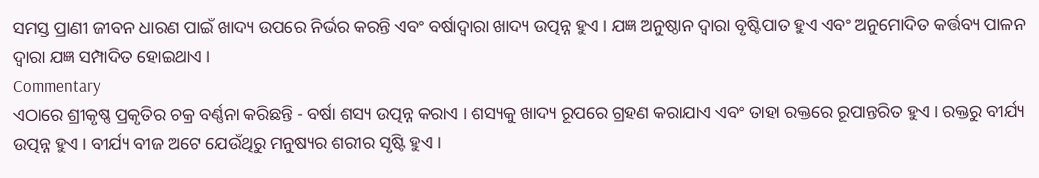ସମସ୍ତ ପ୍ରାଣୀ ଜୀବନ ଧାରଣ ପାଇଁ ଖାଦ୍ୟ ଉପରେ ନିର୍ଭର କରନ୍ତି ଏବଂ ବର୍ଷାଦ୍ୱାରା ଖାଦ୍ୟ ଉତ୍ପନ୍ନ ହୁଏ । ଯଜ୍ଞ ଅନୁଷ୍ଠାନ ଦ୍ୱାରା ବୃଷ୍ଟିପାତ ହୁଏ ଏବଂ ଅନୁମୋଦିତ କର୍ତ୍ତବ୍ୟ ପାଳନ ଦ୍ୱାରା ଯଜ୍ଞ ସମ୍ପାଦିତ ହୋଇଥାଏ ।
Commentary
ଏଠାରେ ଶ୍ରୀକୃଷ୍ଣ ପ୍ରକୃତିର ଚକ୍ର ବର୍ଣ୍ଣନା କରିଛନ୍ତି - ବର୍ଷା ଶସ୍ୟ ଉତ୍ପନ୍ନ କରାଏ । ଶସ୍ୟକୁ ଖାଦ୍ୟ ରୂପରେ ଗ୍ରହଣ କରାଯାଏ ଏବଂ ତାହା ରକ୍ତରେ ରୂପାନ୍ତରିତ ହୁଏ । ରକ୍ତରୁ ବୀର୍ଯ୍ୟ ଉତ୍ପନ୍ନ ହୁଏ । ବୀର୍ଯ୍ୟ ବୀଜ ଅଟେ ଯେଉଁଥିରୁ ମନୁଷ୍ୟର ଶରୀର ସୃଷ୍ଟି ହୁଏ ।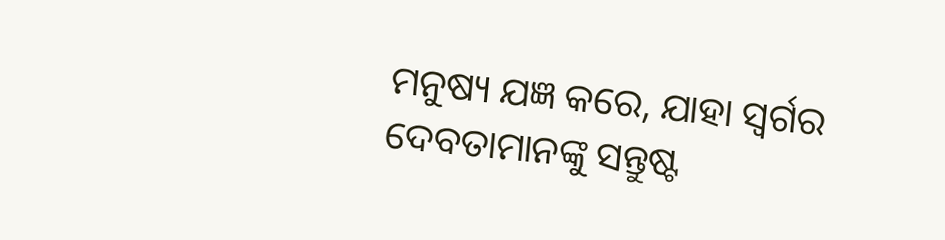ମନୁଷ୍ୟ ଯଜ୍ଞ କରେ, ଯାହା ସ୍ୱର୍ଗର ଦେବତାମାନଙ୍କୁ ସନ୍ତୁଷ୍ଟ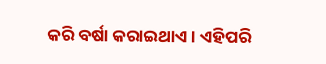କରି ବର୍ଷା କରାଇଥାଏ । ଏହିପରି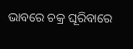ଭାବରେ ଚକ୍ର ଘୂରିବାରେ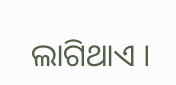ଲାଗିଥାଏ ।